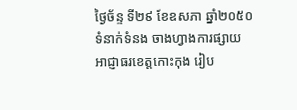ថ្ងៃច័ន្ទ ទី២៩ ខែឧសភា ឆ្នាំ២០៥០
ទំនាក់ទំនង ចាងហ្វាងការផ្សាយ
អាជ្ញាធរខេត្តកោះកុង រៀប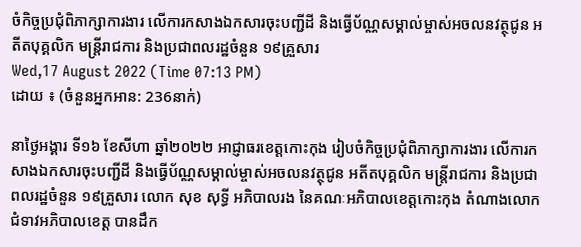ចំកិច្ចប្រជុំពិភាក្សាការងារ លើការកសាងឯកសារចុះបញ្ជីដី និងធ្វើប័ណ្ណសម្គាល់ម្ចាស់អចលនវត្ថុជូន អតីតបុគ្គលិក មន្រ្តីរាជការ និងប្រជាពលរដ្ឋចំនួន ១៩គ្រួសារ
Wed,17 August 2022 (Time 07:13 PM)
ដោយ ៖ (ចំនួនអ្នកអាន: 236នាក់)

នាថ្ងៃអង្គារ ទី១៦ ខែសីហា ឆ្នាំ២០២២ អាជ្ញាធរខេត្តកោះកុង រៀបចំកិច្ចប្រជុំពិភាក្សាការងារ លើការកសាងឯកសារចុះបញ្ជីដី និងធ្វើប័ណ្ណសម្គាល់ម្ចាស់អចលនវត្ថុជូន អតីតបុគ្គលិក មន្រ្តីរាជការ និងប្រជាពលរដ្ឋចំនួន ១៩គ្រួសារ លោក សុខ សុទ្ធី អភិបាលរង នៃគណៈអភិបាលខេត្តកោះកុង តំណាងលោកជំទាវអភិបាលខេត្ត បានដឹក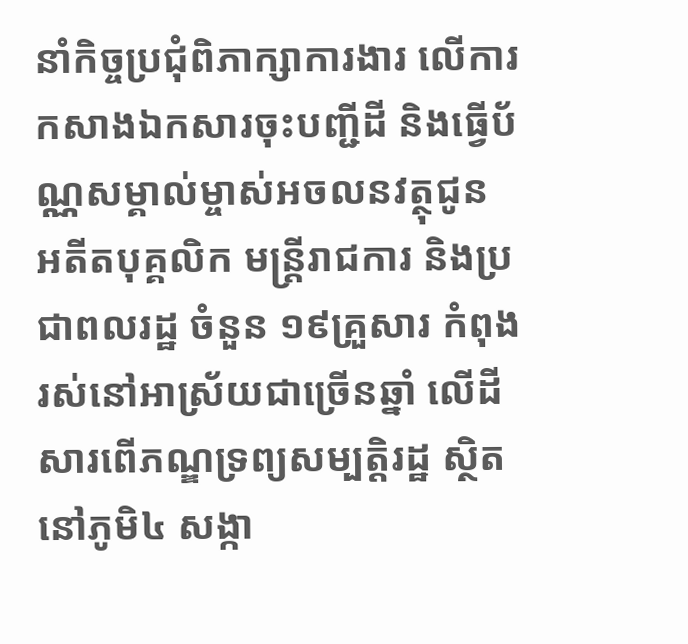នាំកិច្ចប្រជុំពិភាក្សាការងារ លើការកសាងឯកសារចុះបញ្ជីដី និងធ្វើប័ណ្ណសម្គាល់ម្ចាស់អចលនវត្ថុជូន អតីតបុគ្គលិក មន្រ្តីរាជការ និងប្រជាពលរដ្ឋ ចំនួន ១៩គ្រួសារ កំពុងរស់នៅអាស្រ័យជាច្រើនឆ្នាំ លើដីសារពើភណ្ឌទ្រព្យសម្បត្តិរដ្ឋ ស្ថិតនៅភូមិ៤ សង្កា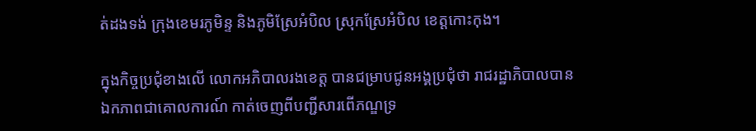ត់ដងទង់ ក្រុងខេមរភូមិន្ទ និងភូមិស្រែអំបិល ស្រុកស្រែអំបិល ខេត្តកោះកុង។

ក្នុងកិច្ចប្រជុំខាងលើ លោកអភិបាលរងខេត្ត បានជម្រាបជូនអង្គប្រជុំថា រាជរដ្ឋាភិបាលបានឯកភាពជាគោលការណ៍ កាត់ចេញពីបញ្ជីសារពើភណ្ឌទ្រ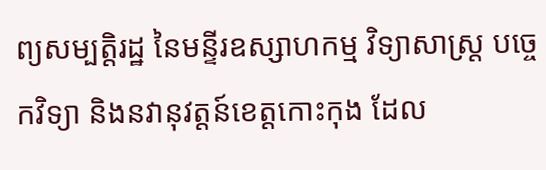ព្យសម្បត្តិរដ្ឋ នៃមន្ទីរឧស្សាហកម្ម វិទ្យាសាស្ត្រ បច្ចេកវិទ្យា និងនវានុវត្តន៍ខេត្តកោះកុង ដែល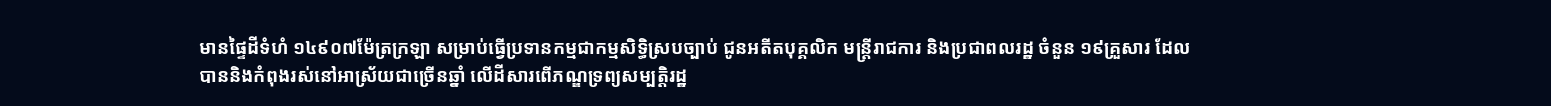មានផ្ទៃដីទំហំ ១៤៩០៧ម៉ែត្រក្រឡា សម្រាប់ធ្វើប្រទានកម្មជាកម្មសិទ្ធិស្របច្បាប់ ជូនអតីតបុគ្គលិក មន្រ្តីរាជការ និងប្រជាពលរដ្ឋ ចំនួន ១៩គ្រួសារ ដែលបាននិងកំពុងរស់នៅអាស្រ័យជាច្រើនឆ្នាំ លើដីសារពើភណ្ឌទ្រព្យសម្បត្តិរដ្ឋ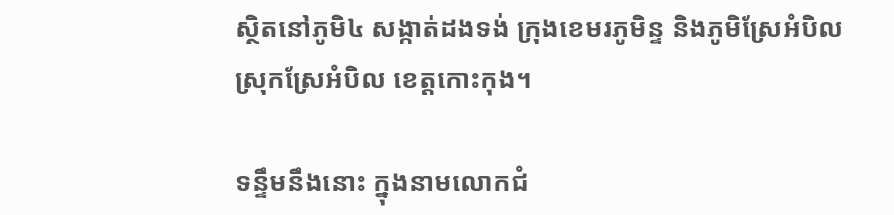ស្ថិតនៅភូមិ៤ សង្កាត់ដងទង់ ក្រុងខេមរភូមិន្ទ និងភូមិស្រែអំបិល ស្រុកស្រែអំបិល ខេត្តកោះកុង។

ទន្ទឹមនឹងនោះ ក្នុងនាមលោកជំ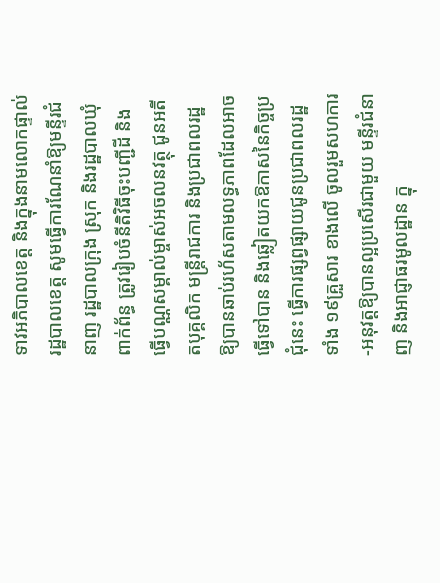ទាវអភិបាលខេត្ត និងក្នុងនាមលោកផ្ទាល់ រដ្ឋបាលខេត្ត សូមធ្វើការណែនាំឱ្យមន្ទីរជំនាញ រដ្ឋបាលក្រុង ស្រុក និងរដ្ឋបាលឃុំពាក់ព័ន្ធ ត្រូវរៀបចំនីតិវិធីចុះបញ្ជីដី និងធ្វើបណ្ណសម្គាល់ម្ចាស់អចលនវត្ថុ ជូនអតីតបុគ្គលិក មន្រ្តីរាជការ និងប្រជាពលរដ្ឋ ឱ្យបានឆាប់រហ័សតាមលទ្ធភាពដែលអាចធ្វើទៅបាន និងឆ្លៀតយកឱកាសនៃកិច្ចប្រជុំនេះ ធ្វើការផ្សព្វផ្សាយជូនប្រជាពលរដ្ឋទាំង ១៩គ្រួសារ ខាងលើ ចូលរួមសហការ-អនុវត្តឱ្យបានល្អប្រសើរជាមួយ មន្ទីរជំនាញ និងអាជ្ញាធរមូលដ្ឋាន ក្នុ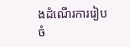ងដំណើរការរៀបចំ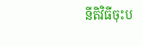នីតិវិធីចុះប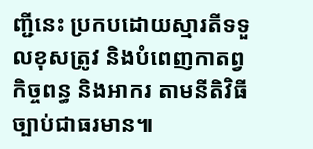ញ្ជីនេះ ប្រកបដោយស្មារតីទទួលខុសត្រូវ និងបំពេញកាតព្វកិច្ចពន្ធ និងអាករ តាមនីតិវិធីច្បាប់ជាធរមាន៕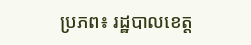ប្រភព៖ រដ្ឋបាលខេត្ត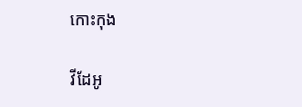កោះកុង

វីដែអូ